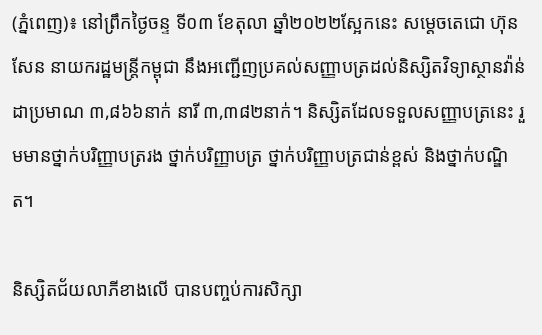(ភ្នំពេញ)៖ នៅព្រឹកថ្ងៃចន្ទ ទី០៣ ខែតុលា ឆ្នាំ២០២២ស្អែកនេះ សម្តេចតេជោ ហ៊ុន សែន នាយករដ្ឋមន្ត្រីកម្ពុជា នឹងអញ្ជើញប្រគល់សញ្ញាបត្រដល់និស្សិតវិទ្យាស្ថានវ៉ាន់ដាប្រមាណ ៣,៨៦៦នាក់ នារី ៣,៣៨២នាក់។ និស្សិតដែលទទួលសញ្ញាបត្រនេះ រួមមានថ្នាក់បរិញ្ញាបត្ររង ថ្នាក់បរិញ្ញាបត្រ ថ្នាក់បរិញ្ញាបត្រជាន់ខ្ពស់ និងថ្នាក់បណ្ឌិត។

និស្សិតជ័យលាភីខាងលើ បានបញ្ចប់ការសិក្សា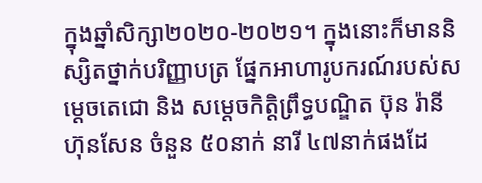ក្នុងឆ្នាំសិក្សា២០២០-២០២១។ ក្នុងនោះក៏មាននិស្សិតថ្នាក់បរិញ្ញាបត្រ ផ្នែកអាហារូបករណ៍របស់សម្តេចតេជោ និង សម្តេចកិត្តិព្រឹទ្ធបណ្ឌិត ប៊ុន រ៉ានី ហ៊ុនសែន ចំនួន ៥០នាក់ នារី ៤៧នាក់ផងដែ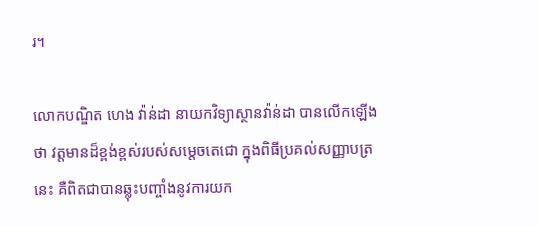រ។

លោកបណ្ឌិត ហេង វ៉ាន់ដា នាយកវិទ្យាស្ថានវ៉ាន់ដា បានលើកឡើងថា វត្តមានដ៏ខ្ពង់ខ្ពស់របស់សម្តេចតេជោ ក្នុងពិធីប្រគល់សញ្ញាបត្រនេះ គឺពិតជាបានឆ្លុះបញ្ចាំងនូវការយក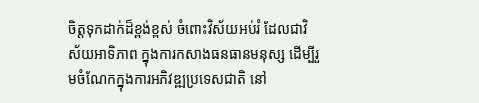ចិត្តទុកដាក់ដ៏ខ្ពង់ខ្ពស់ ចំពោះវិស័យអប់រំ ដែលជាវិស័យអាទិភាព ក្នុងការកសាងធនធានមនុស្ស ដើម្បីរួមចំណែកក្នុងការអភិវឌ្ឍប្រទេសជាតិ នៅ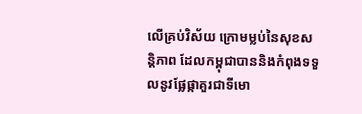លើគ្រប់វិស័យ ក្រោមម្លប់នៃសុខសន្តិភាព ដែលកម្ពុជាបាននិងកំពុងទទួលនូវផ្លែផ្កាគួរជាទីមោ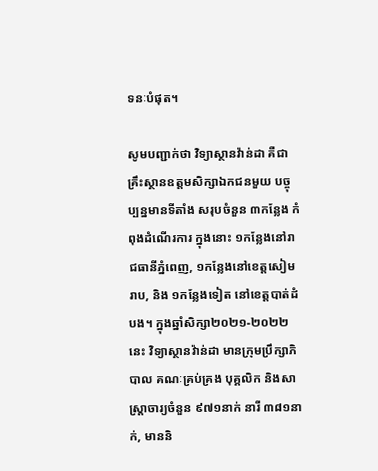ទនៈបំផុត។

សូមបញ្ជាក់ថា វិទ្យាស្ថានវ៉ាន់ដា គឺជាគ្រឹះស្ថានឧត្តមសិក្សាឯកជនមួយ បច្ចុប្បន្នមានទីតាំង សរុបចំនួន ៣កន្លែង កំពុងដំណើរការ ក្នុងនោះ ១កន្លែងនៅរាជធានីភ្នំពេញ, ១កន្លែងនៅខេត្តសៀមរាប, និង ១កន្លែងទៀត នៅខេត្តបាត់ដំបង។ ក្នុងឆ្នាំសិក្សា២០២១-២០២២ នេះ វិទ្យាស្ថានវ៉ាន់ដា មានក្រុមប្រឹក្សាភិបាល គណៈគ្រប់គ្រង បុគ្គលិក និងសាស្ត្រាចារ្យចំនួន ៩៧១នាក់ នារី ៣៨១នាក់, មាននិ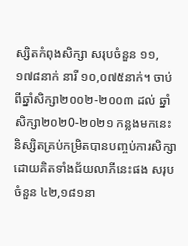ស្សិតកំពុងសិក្សា សរុបចំនួន ១១,១៧៨នាក់ នារី ១០,០៧៥នាក់។ ចាប់ពីឆ្នាំសិក្សា២០០២-២០០៣ ដល់ ឆ្នាំសិក្សា២០២0-២០២១ កន្លងមកនេះ និស្សិតគ្រប់កម្រិតបានបញ្ចប់ការសិក្សា ដោយគិតទាំងជ័យលាភីនេះផង សរុបចំនួន ៤២,១៨១នា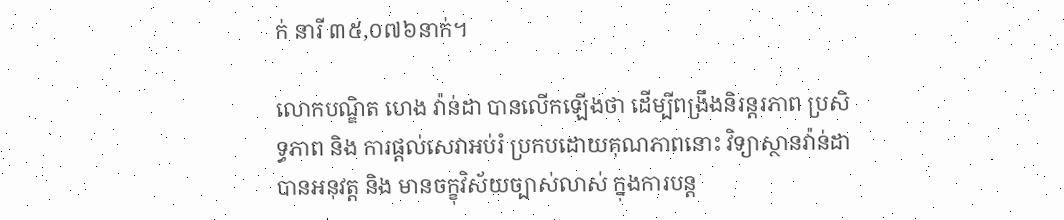ក់ នារី ៣៥,០៧៦នាក់។

លោកបណ្ឌិត ហេង វ៉ាន់ដា បានលើកឡើងថា ដើម្បីពង្រឹងនិរន្តរភាព ប្រសិទ្ធភាព និង ការផ្តល់សេវាអប់រំ ប្រកបដោយគុណភាពនោះ វិទ្យាស្ថានវ៉ាន់ដា បានអនុវត្ត និង មានចក្ខុវិស័យច្បាស់លាស់ ក្នុងការបន្ត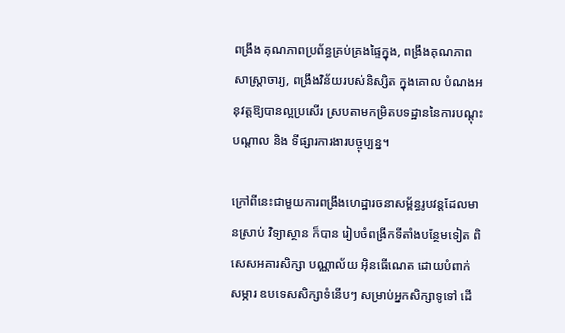ពង្រឹង គុណភាពប្រព័ន្ធគ្រប់គ្រងផ្ទៃក្នុង, ពង្រឹងគុណភាពសាស្ត្រាចារ្យ, ពង្រឹងវិន័យរបស់និស្សិត ក្នុងគោល បំណងអនុវត្តឱ្យបានល្អប្រសើរ ស្របតាមកម្រិតបទដ្ឋាននៃការបណ្តុះបណ្តាល និង ទីផ្សារការងារបច្ចុប្បន្ន។

ក្រៅពីនេះជាមួយការពង្រឹងហេដ្ឋារចនាសម្ព័ន្ធរូបវន្តដែលមានស្រាប់ វិទ្យាស្ថាន ក៏បាន រៀបចំពង្រីកទីតាំងបន្ថែមទៀត ពិសេសអគារសិក្សា បណ្ណាល័យ អ៊ិនធើណេត ដោយបំពាក់សម្ភារ ឧបទេសសិក្សាទំនើបៗ សម្រាប់អ្នកសិក្សាទូទៅ ដើ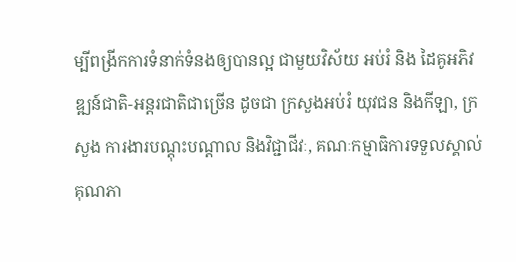ម្បីពង្រីកការទំនាក់ទំនងឲ្យបានល្អ ជាមួយវិស័យ អប់រំ និង ដៃគូអភិវឌ្ឍន៍ជាតិ-អន្តរជាតិជាច្រើន ដូចជា ក្រសួងអប់រំ យុវជន និងកីឡា, ក្រសួង ការងារបណ្តុះបណ្តាល និងវិជ្ជាជីវៈ, គណៈកម្មាធិការទទួលស្គាល់គុណភា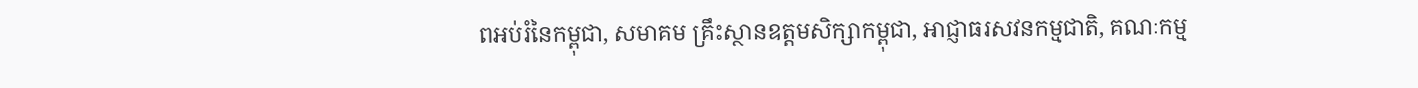ពអប់រំនៃកម្ពុជា, សមាគម គ្រឹះស្ថានឧត្តមសិក្សាកម្ពុជា, អាជ្ញាធរសវនកម្មជាតិ, គណៈកម្ម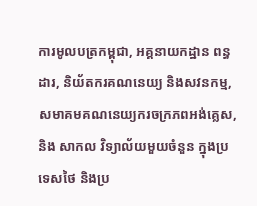ការមូលបត្រកម្ពុជា, អគ្គនាយកដ្ឋាន ពន្ធដារ, និយ័តករគណនេយ្យ និងសវនកម្ម, សមាគមគណនេយ្យករចក្រភពអង់គ្លេស, និង សាកល វិទ្យាល័យមួយចំនួន ក្នុងប្រទេសថៃ និងប្រ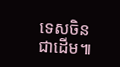ទេសចិន ជាដើម៕